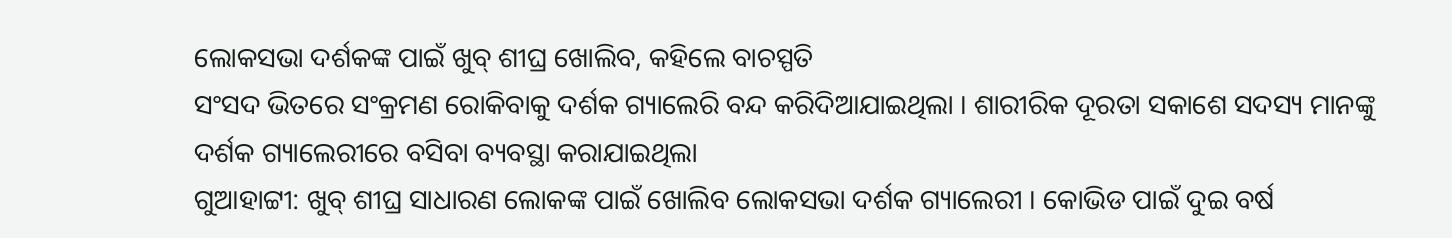ଲୋକସଭା ଦର୍ଶକଙ୍କ ପାଇଁ ଖୁବ୍ ଶୀଘ୍ର ଖୋଲିବ, କହିଲେ ବାଚସ୍ପତି
ସଂସଦ ଭିତରେ ସଂକ୍ରମଣ ରୋକିବାକୁ ଦର୍ଶକ ଗ୍ୟାଲେରି ବନ୍ଦ କରିଦିଆଯାଇଥିଲା । ଶାରୀରିକ ଦୂରତା ସକାଶେ ସଦସ୍ୟ ମାନଙ୍କୁ ଦର୍ଶକ ଗ୍ୟାଲେରୀରେ ବସିବା ବ୍ୟବସ୍ଥା କରାଯାଇଥିଲା
ଗୁଆହାଟ୍ଟୀ: ଖୁବ୍ ଶୀଘ୍ର ସାଧାରଣ ଲୋକଙ୍କ ପାଇଁ ଖୋଲିବ ଲୋକସଭା ଦର୍ଶକ ଗ୍ୟାଲେରୀ । କୋଭିଡ ପାଇଁ ଦୁଇ ବର୍ଷ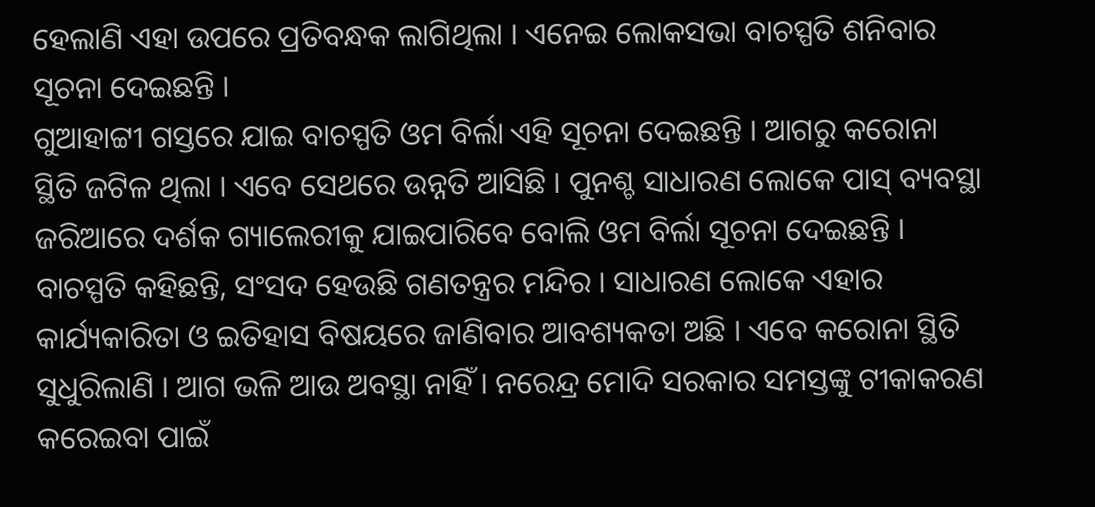ହେଲାଣି ଏହା ଉପରେ ପ୍ରତିବନ୍ଧକ ଲାଗିଥିଲା । ଏନେଇ ଲୋକସଭା ବାଚସ୍ପତି ଶନିବାର ସୂଚନା ଦେଇଛନ୍ତି ।
ଗୁଆହାଟ୍ଟୀ ଗସ୍ତରେ ଯାଇ ବାଚସ୍ପତି ଓମ ବିର୍ଲା ଏହି ସୂଚନା ଦେଇଛନ୍ତି । ଆଗରୁ କରୋନା ସ୍ଥିତି ଜଟିଳ ଥିଲା । ଏବେ ସେଥରେ ଉନ୍ନତି ଆସିଛି । ପୁନଶ୍ଚ ସାଧାରଣ ଲୋକେ ପାସ୍ ବ୍ୟବସ୍ଥା ଜରିଆରେ ଦର୍ଶକ ଗ୍ୟାଲେରୀକୁ ଯାଇପାରିବେ ବୋଲି ଓମ ବିର୍ଲା ସୂଚନା ଦେଇଛନ୍ତି ।
ବାଚସ୍ପତି କହିଛନ୍ତି, ସଂସଦ ହେଉଛି ଗଣତନ୍ତ୍ରର ମନ୍ଦିର । ସାଧାରଣ ଲୋକେ ଏହାର କାର୍ଯ୍ୟକାରିତା ଓ ଇତିହାସ ବିଷୟରେ ଜାଣିବାର ଆବଶ୍ୟକତା ଅଛି । ଏବେ କରୋନା ସ୍ଥିତି ସୁଧୁରିଲାଣି । ଆଗ ଭଳି ଆଉ ଅବସ୍ଥା ନାହିଁ । ନରେନ୍ଦ୍ର ମୋଦି ସରକାର ସମସ୍ତଙ୍କୁ ଟୀକାକରଣ କରେଇବା ପାଇଁ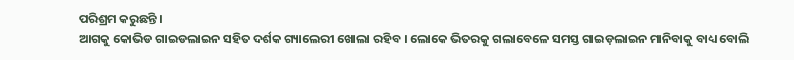ପରିଶ୍ରମ କରୁଛନ୍ତି ।
ଆଗକୁ କୋଭିଡ ଗାଇଡଲାଇନ ସହିତ ଦର୍ଶକ ଗ୍ୟାଲେରୀ ଖୋଲା ରହିବ । ଲୋକେ ଭିତରକୁ ଗଲାବେଳେ ସମସ୍ତ ଗାଇଡ଼ଲାଇନ ମାନିବାକୁ ବାଧ୍ୟ ବୋଲି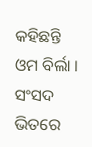କହିଛନ୍ତି ଓମ ବିର୍ଲା । ସଂସଦ ଭିତରେ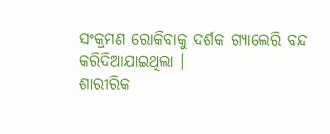ସଂକ୍ରମଣ ରୋକିବାକୁ ଦର୍ଶକ ଗ୍ୟାଲେରି ବନ୍ଦ କରିଦିଆଯାଇଥିଲା ।
ଶାରୀରିକ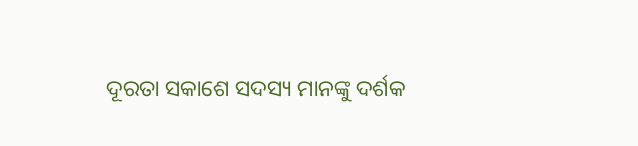ଦୂରତା ସକାଶେ ସଦସ୍ୟ ମାନଙ୍କୁ ଦର୍ଶକ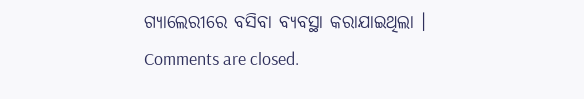ଗ୍ୟାଲେରୀରେ ବସିବା ବ୍ୟବସ୍ଥା କରାଯାଇଥିଲା ।
Comments are closed.